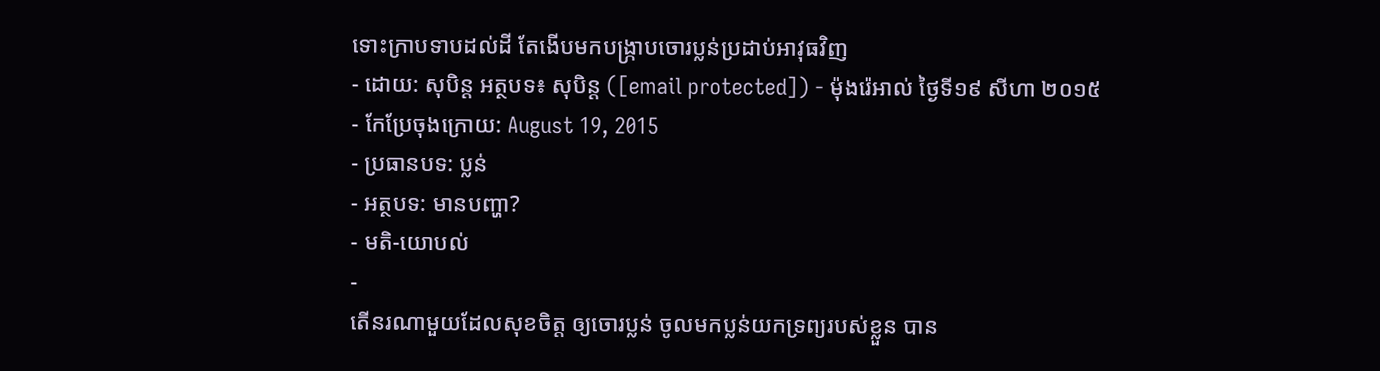ទោះក្រាបទាបដល់ដី តែងើបមកបង្ក្រាបចោរប្លន់ប្រដាប់អាវុធវិញ
- ដោយ: សុបិន្ដ អត្ថបទ៖ សុបិន្ត ([email protected]) - ម៉ុងរ៉េអាល់ ថ្ងៃទី១៩ សីហា ២០១៥
- កែប្រែចុងក្រោយ: August 19, 2015
- ប្រធានបទ: ប្លន់
- អត្ថបទ: មានបញ្ហា?
- មតិ-យោបល់
-
តើនរណាមួយដែលសុខចិត្ត ឲ្យចោរប្លន់ ចូលមកប្លន់យកទ្រព្យរបស់ខ្លួន បាន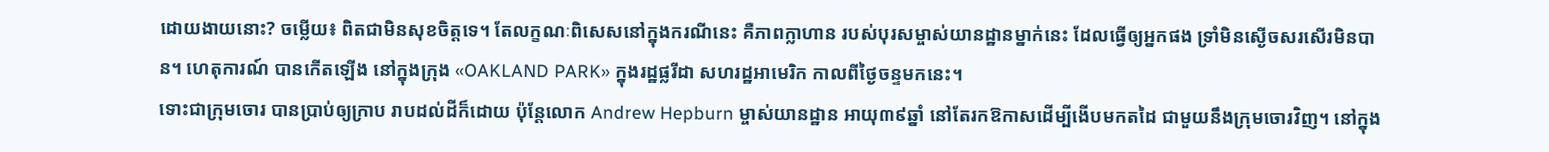ដោយងាយនោះ? ចម្លើយ៖ ពិតជាមិនសុខចិត្តទេ។ តែលក្ខណៈពិសេសនៅក្នុងករណីនេះ គឺភាពក្លាហាន របស់បុរសម្ចាស់យានដ្ឋានម្នាក់នេះ ដែលធ្វើឲ្យអ្នកផង ទ្រាំមិនស្ងើចសរសើរមិនបាន។ ហេតុការណ៍ បានកើតឡើង នៅក្នុងក្រុង «OAKLAND PARK» ក្នុងរដ្ឋផ្លរីដា សហរដ្ឋអាមេរិក កាលពីថ្ងៃចន្ទមកនេះ។
ទោះជាក្រុមចោរ បានប្រាប់ឲ្យក្រាប រាបដល់ដីក៏ដោយ ប៉ុន្តែលោក Andrew Hepburn ម្ចាស់យានដ្ឋាន អាយុ៣៩ឆ្នាំ នៅតែរកឱកាសដើម្បីងើបមកតដៃ ជាមួយនឹងក្រុមចោរវិញ។ នៅក្នុង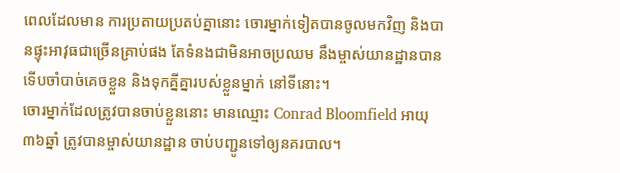ពេលដែលមាន ការប្រតាយប្រតប់គ្នានោះ ចោរម្នាក់ទៀតបានចូលមកវិញ និងបានផ្ទុះអាវុធជាច្រើនគ្រាប់ផង តែទំនងជាមិនអាចប្រឈម នឹងម្ចាស់យានដ្ឋានបាន ទើបចាំបាច់គេចខ្លួន និងទុកគ្នីគ្នារបស់ខ្លួនម្នាក់ នៅទីនោះ។
ចោរម្នាក់ដែលត្រូវបានចាប់ខ្លួននោះ មានឈ្មោះ Conrad Bloomfield អាយុ ៣៦ឆ្នាំ ត្រូវបានម្ចាស់យានដ្ឋាន ចាប់បញ្ជូនទៅឲ្យនគរបាល។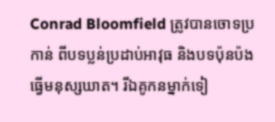Conrad Bloomfield ត្រូវបានចោទប្រកាន់ ពីបទប្លន់ប្រដាប់អាវុធ និងបទប៉ុនប៉ងធ្វើមនុស្សឃាត។ រីឯគូកនម្នាក់ទៀ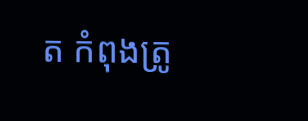ត កំពុងត្រូ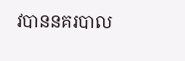វបាននគរបាល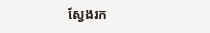ស្វែងរក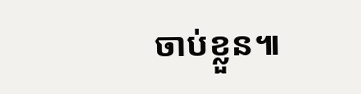ចាប់ខ្លួន៕